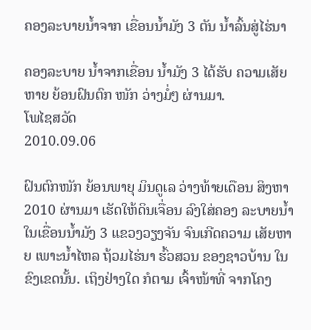ຄອງລະບາຍນໍ້າຈາກ ເຂື່ອນນໍ້າມັງ 3 ຕັນ ນໍ້າລົ້ນສູ່ໄຮ່ນາ

ຄອງລະບາຍ ນໍ້າຈາກເຂື່ອນ ນໍ້າມັງ 3 ໄດ້ຮັບ ຄວາມເສັຍຫາຍ ຍ້ອນຝົນຕົກ ໜັກ ວ່າງມໍ່ໆ ຜ່ານມາ.
ໂພໄຊສວັດ
2010.09.06

ຝົນຕົກໜັກ ຍ້ອນພາຍຸ ມິນດູເລ ວ່າງທ້າຍເດືອນ ສິງຫາ 2010 ຜ່ານມາ ເຮັດໃຫ້ດິນເຈື່ອນ ລົງໃສ່ຄອງ ລະບາຍນ້ຳ ໃນເຂື່ອນນ້ຳມັງ 3 ແຂວງວຽງຈັນ ຈົນເກີດຄວາມ ເສັຍຫາຍ ເພາະນ້ຳໄຫລ ຖ້ວມໄຮ່ນາ ຮົ້ວສວນ ຂອງຊາວບ້ານ ໃນຂົງເຂດນັ້ນ. ເຖິງຢ່າງໃດ ກໍຕາມ ເຈົ້າໜ້າທີ່ ຈາກໂຄງ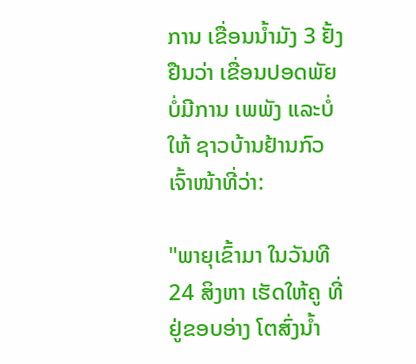ການ ເຂື່ອນນ້ຳມັງ 3 ຢັ້ງຢືນວ່າ ເຂື່ອນປອດພັຍ ບໍ່ມີການ ເພພັງ ແລະບໍ່ໃຫ້ ຊາວບ້ານຢ້ານກົວ ເຈົ້າໜ້າທີ່ວ່າ:

"ພາຍຸເຂົ້າມາ ໃນວັນທີ 24 ສິງຫາ ເຮັດໃຫ້ຄູ ທີ່ຢູ່ຂອບອ່າງ ໂຕສົ່ງນ້ຳ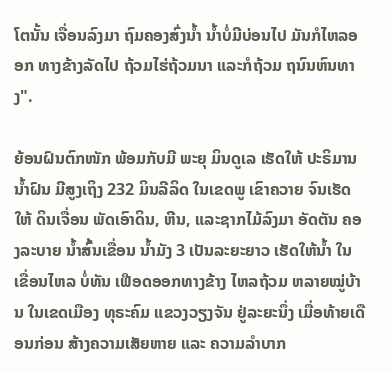ໂຕນັ້ນ ເຈື່ອນລົງມາ ຖົມຄອງສົ່ງນ້ຳ ນ້ຳບໍ່ມີບ່ອນໄປ ມັນກໍໄຫລອອກ ທາງຂ້າງລັດໄປ ຖ້ວມໄຮ່ຖ້ວມນາ ແລະກໍຖ້ວມ ຖນົນຫົນທາງ".

ຍ້ອນຝົນຕົກໜັກ ພ້ອມກັບມີ ພະຍຸ ມິນດູເລ ເຮັດໃຫ້ ປະຣິມານ ນ້ຳຝົນ ມີສູງເຖິງ 232 ມິນລີລິດ ໃນເຂດພູ ເຂົາຄວາຍ ຈົນເຮັດໃຫ້ ດິນເຈື່ອນ ພັດເອົາດິນ, ຫີນ, ແລະຊາກໄມ້ລົງມາ ອັດຕັນ ຄອງລະບາຍ ນ້ຳສົ້ນເຂື່ອນ ນ້ຳມັງ 3 ເປັນລະຍະຍາວ ເຮັດໃຫ້ນ້ຳ ໃນເຂື່ອນໄຫລ ບໍ່ທັນ ເຟືອດອອກທາງຂ້າງ ໄຫລຖ້ວມ ຫລາຍໝູ່ບ້ານ ໃນເຂດເມືອງ ທຸຣະຄົມ ແຂວງວຽງຈັນ ຢູ່ລະຍະນຶ່ງ ເມື່ອທ້າຍເດືອນກ່ອນ ສ້າງຄວາມເສັຍຫາຍ ແລະ ຄວາມລຳບາກ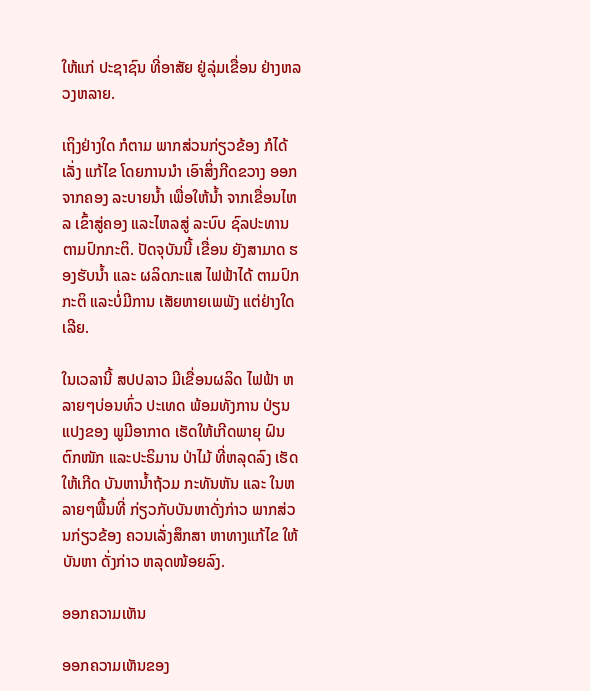ໃຫ້ແກ່ ປະຊາຊົນ ທີ່ອາສັຍ ຢູ່ລຸ່ມເຂື່ອນ ຢ່າງຫລວງຫລາຍ.

ເຖິງຢ່າງໃດ ກໍຕາມ ພາກສ່ວນກ່ຽວຂ້ອງ ກໍໄດ້ເລັ່ງ ແກ້ໄຂ ໂດຍການນຳ ເອົາສິ່ງກີດຂວາງ ອອກຈາກຄອງ ລະບາຍນ້ຳ ເພື່ອໃຫ້ນ້ຳ ຈາກເຂື່ອນໄຫລ ເຂົ້າສູ່ຄອງ ແລະໄຫລສູ່ ລະບົບ ຊົລປະທານ ຕາມປົກກະຕິ. ປັດຈຸບັນນີ້ ເຂື່ອນ ຍັງສາມາດ ຮອງຮັບນ້ຳ ແລະ ຜລິດກະແສ ໄຟຟ້າໄດ້ ຕາມປົກກະຕິ ແລະບໍ່ມີການ ເສັຍຫາຍເພພັງ ແຕ່ຢ່າງໃດເລີຍ.

ໃນເວລານີ້ ສປປລາວ ມີເຂື່ອນຜລິດ ໄຟຟ້າ ຫລາຍໆບ່ອນທົ່ວ ປະເທດ ພ້ອມທັງການ ປ່ຽນແປງຂອງ ພູມີອາກາດ ເຮັດໃຫ້ເກີດພາຍຸ ຝົນຕົກໜັກ ແລະປະຣິມານ ປ່າໄມ້ ທີ່ຫລຸດລົງ ເຮັດໃຫ້ເກີດ ບັນຫານໍ້າຖ້ວມ ກະທັນຫັນ ແລະ ໃນຫລາຍໆພື້ນທີ່ ກ່ຽວກັບບັນຫາດັ່ງກ່າວ ພາກສ່ວນກ່ຽວຂ້ອງ ຄວນເລັ່ງສຶກສາ ຫາທາງແກ້ໄຂ ໃຫ້ບັນຫາ ດັ່ງກ່າວ ຫລຸດໜ້ອຍລົງ.

ອອກຄວາມເຫັນ

ອອກຄວາມເຫັນຂອງ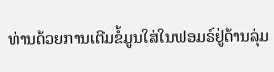ທ່ານດ້ວຍການເຕີມຂໍ້ມູນໃສ່ໃນຟອມຣ໌ຢູ່ດ້ານລຸ່ມ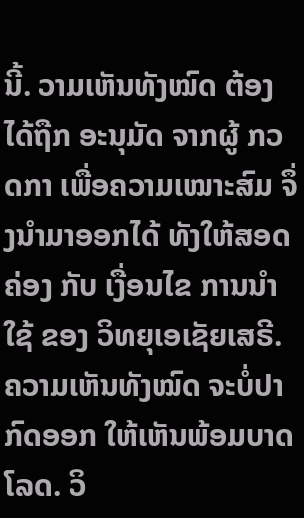ນີ້. ວາມເຫັນທັງໝົດ ຕ້ອງໄດ້ຖືກ ອະນຸມັດ ຈາກຜູ້ ກວດກາ ເພື່ອຄວາມເໝາະສົມ ຈຶ່ງນໍາມາອອກໄດ້ ທັງໃຫ້ສອດຄ່ອງ ກັບ ເງື່ອນໄຂ ການນຳໃຊ້ ຂອງ ວິທຍຸເອເຊັຍເສຣີ. ຄວາມເຫັນທັງໝົດ ຈະບໍ່ປາກົດອອກ ໃຫ້ເຫັນພ້ອມບາດໂລດ. ວິ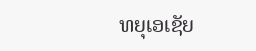ທຍຸເອເຊັຍ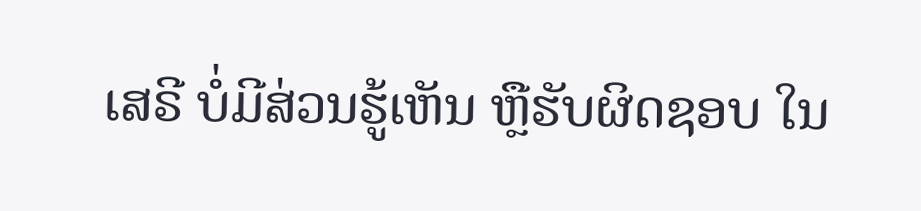ເສຣີ ບໍ່ມີສ່ວນຮູ້ເຫັນ ຫຼືຮັບຜິດຊອບ ໃນ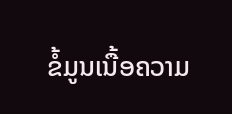ຂໍ້ມູນເນື້ອຄວາມ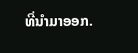ທີ່ນໍາມາອອກ.